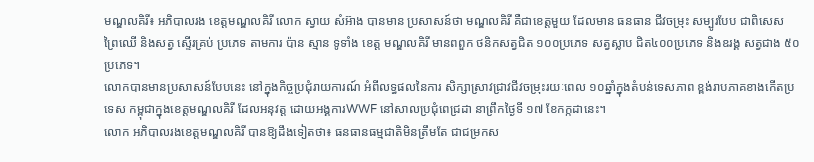មណ្ឌលគិរី៖ អភិបាលរង ខេត្តមណ្ឌលគិរី លោក ស្វាយ សំអ៊ាង បានមាន ប្រសាសន៍ថា មណ្ឌលគិរី គឺជាខេត្តមួយ ដែលមាន ធនធាន ជីវចម្រុះ សម្បូរបែប ជាពិសេស ព្រៃឈើ និងសត្វ ស្ទើរគ្រប់ ប្រភេទ តាមការ ប៉ាន ស្មាន ទូទាំង ខេត្ត មណ្ឌលគិរី មានពពួក ថនិកសត្វជិត ១០០ប្រភេទ សត្វស្លាប ជិត៤០០ប្រភេទ និងឧរង្គ សត្វជាង ៥០ប្រភេទ។
លោកបានមានប្រសាសន៍បែបនេះ នៅក្នុងកិច្ចប្រជុំរាយការណ៍ អំពីលទ្ធផលនៃការ សិក្សាស្រាវជ្រាវជីវចម្រុះរយៈពេល ១០ឆ្នាំក្នុងតំបន់ទេសភាព ខ្ពង់រាបភាគខាងកើតប្រទេស កម្ពុជាក្នុងខេត្តមណ្ឌលគិរី ដែលអនុវត្ត ដោយអង្គការWWF នៅសាលប្រជុំពេជ្រដា នាព្រឹកថ្ងៃទី ១៧ ខែកក្កដានេះ។
លោក អភិបាលរងខេត្តមណ្ឌលគិរី បានឱ្យដឹងទៀតថា៖ ធនធានធម្មជាតិមិនត្រឹមតែ ជាជម្រកស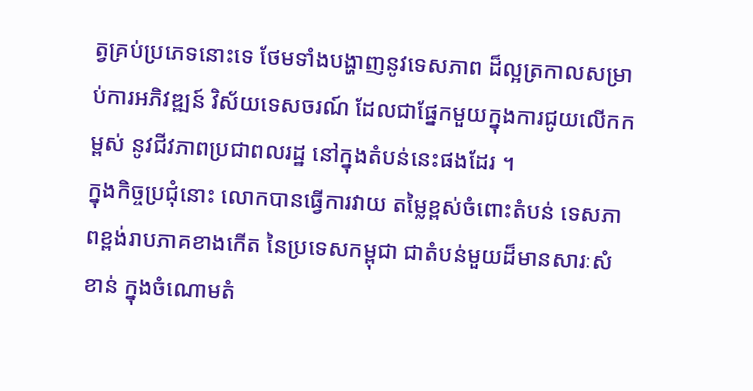ត្វគ្រប់ប្រភេទនោះទេ ថែមទាំងបង្ហាញនូវទេសភាព ដ៏ល្អត្រកាលសម្រាប់ការអភិវឌ្ឍន៍ វិស័យទេសចរណ៍ ដែលជាផ្នែកមួយក្នុងការជូយលើកកម្ពស់ នូវជីវភាពប្រជាពលរដ្ឋ នៅក្នុងតំបន់នេះផងដែរ ។
ក្នុងកិច្ចប្រជុំនោះ លោកបានធ្វើការវាយ តម្លៃខ្ពស់ចំពោះតំបន់ ទេសភាពខ្ពង់រាបភាគខាងកើត នៃប្រទេសកម្ពុជា ជាតំបន់មួយដ៏មានសារៈសំខាន់ ក្នុងចំណោមតំ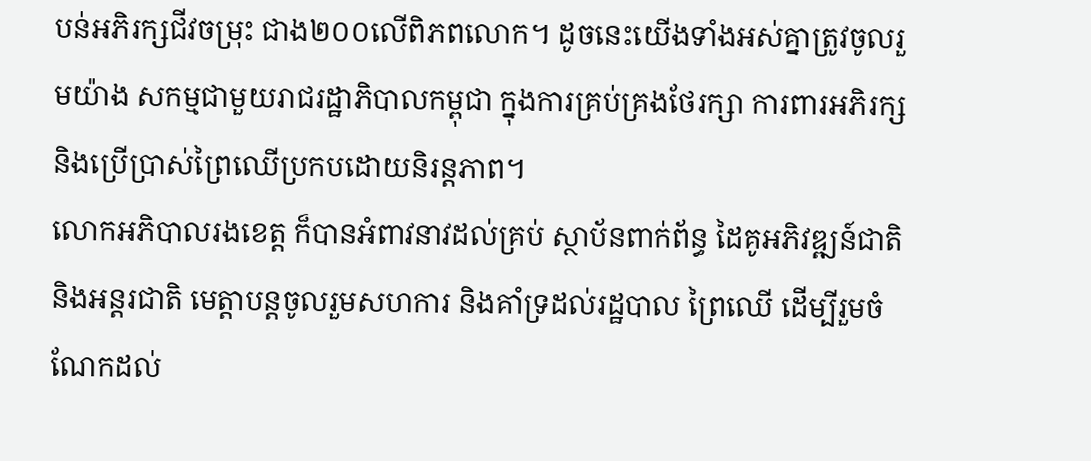បន់អភិរក្សជីវចម្រុះ ជាង២០០លើពិភពលោក។ ដូចនេះយើងទាំងអស់គ្នាត្រូវចូលរួមយ៉ាង សកម្មជាមួយរាជរដ្ឋាភិបាលកម្ពុជា ក្នុងការគ្រប់គ្រងថែរក្សា ការពារអភិរក្ស និងប្រើប្រាស់ព្រៃឈើប្រកបដោយនិរន្តភាព។
លោកអភិបាលរងខេត្ត ក៏បានអំពាវនាវដល់គ្រប់ ស្ថាប័នពាក់ព័ន្ធ ដៃគូអភិវឌ្ឍន៍ជាតិ និងអន្តរជាតិ មេត្តាបន្តចូលរួមសហការ និងគាំទ្រដល់រដ្ឋបាល ព្រៃឈើ ដើម្បីរួមចំណែកដល់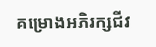គម្រោងអភិរក្សជីវ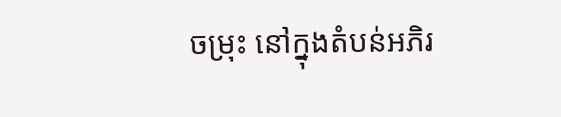ចម្រុះ នៅក្នុងតំបន់អភិរ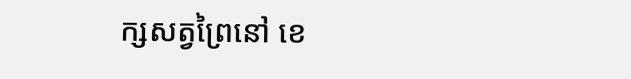ក្សសត្វព្រៃនៅ ខេ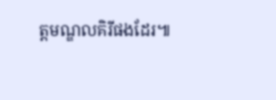ត្តមណ្ឌលគិរីផងដែរ៕